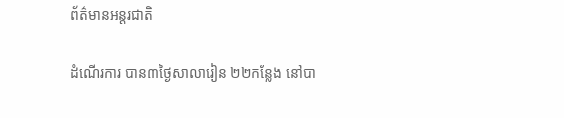ព័ត៌មានអន្តរជាតិ

ដំណើរការ បាន៣ថ្ងៃសាលារៀន ២២កន្លែង នៅបា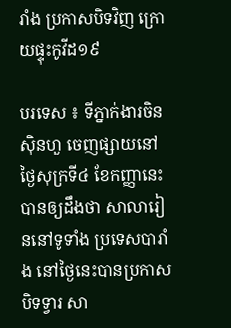រាំង ប្រកាសបិទវិញ ក្រោយផ្ទុះកូវីដ១៩

បរទេស ៖ ទីភ្នាក់ងារចិនស៊ិនហួ ចេញផ្សាយនៅថ្ងៃសុក្រទី៤ ខែកញ្ញានេះបានឲ្យដឹងថា សាលារៀននៅទូទាំង ប្រទេសបារាំង នៅថ្ងៃនេះបានប្រកាសបិទទ្វារ សា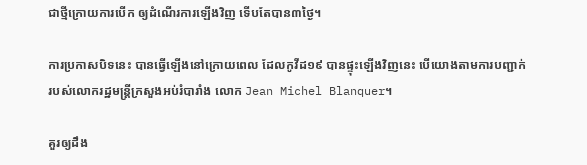ជាថ្មីក្រោយការបើក ឲ្យដំណើរការឡើងវិញ ទើបតែបាន៣ថ្ងៃ។

ការប្រកាសបិទនេះ បានធ្វើឡើងនៅក្រោយពេល ដែលកូវីដ១៩ បានផ្ទុះឡើងវិញនេះ បើយោងតាមការបញ្ជាក់ របស់លោករដ្ឋមន្ត្រីក្រសួងអប់រំបារាំង លោក Jean Michel Blanquer។

គួរឲ្យដឹង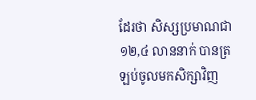ដែរថា សិស្សប្រមាណជា១២,៤ លាននាក់ បានត្រឡប់ចូលមកសិក្សាវិញ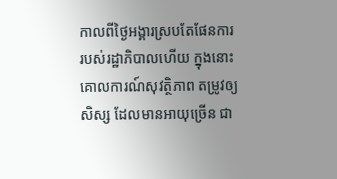កាលពីថ្ងៃអង្គារស្របតែផែនការ របស់រដ្ឋាភិបាលហើយ ក្នុងនោះគោលការណ៍សុវត្ថិភាព តម្រូវឲ្យសិស្ស ដែលមានអាយុច្រើន ជា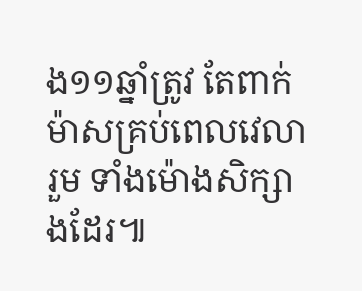ង១១ឆ្នាំត្រូវ តែពាក់ម៉ាសគ្រប់ពេលវេលារួម ទាំងម៉ោងសិក្សាងដែរ៕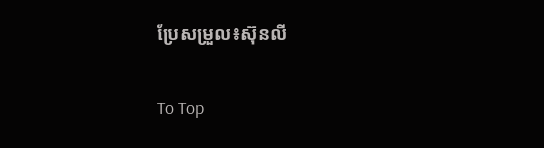ប្រែសម្រួល៖ស៊ុនលី

To Top